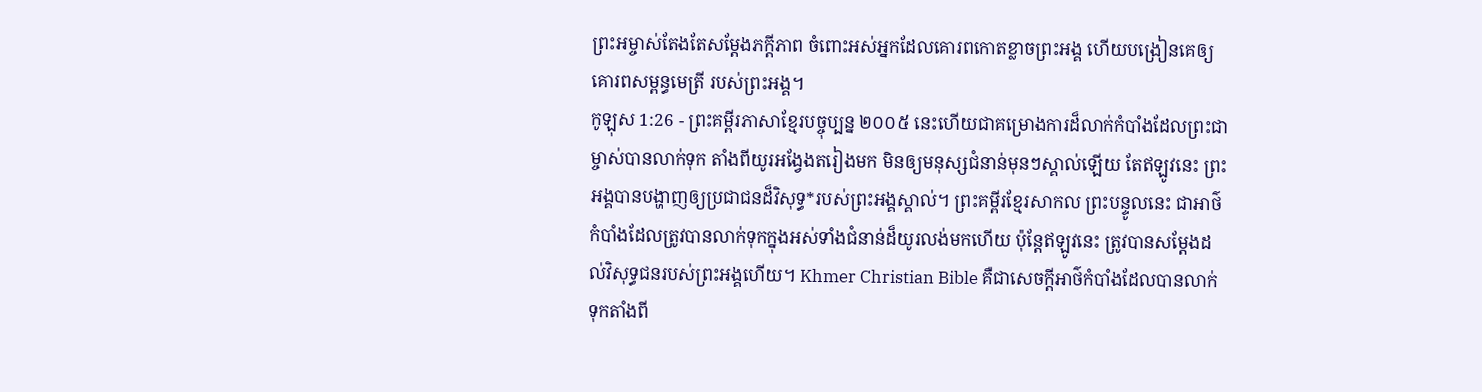ព្រះអម្ចាស់តែងតែសម្តែងភក្ដីភាព ចំពោះអស់អ្នកដែលគោរពកោតខ្លាចព្រះអង្គ ហើយបង្រៀនគេឲ្យគោរពសម្ពន្ធមេត្រី របស់ព្រះអង្គ។
កូឡុស 1:26 - ព្រះគម្ពីរភាសាខ្មែរបច្ចុប្បន្ន ២០០៥ នេះហើយជាគម្រោងការដ៏លាក់កំបាំងដែលព្រះជាម្ចាស់បានលាក់ទុក តាំងពីយូរអង្វែងតរៀងមក មិនឲ្យមនុស្សជំនាន់មុនៗស្គាល់ឡើយ តែឥឡូវនេះ ព្រះអង្គបានបង្ហាញឲ្យប្រជាជនដ៏វិសុទ្ធ*របស់ព្រះអង្គស្គាល់។ ព្រះគម្ពីរខ្មែរសាកល ព្រះបន្ទូលនេះ ជាអាថ៌កំបាំងដែលត្រូវបានលាក់ទុកក្នុងអស់ទាំងជំនាន់ដ៏យូរលង់មកហើយ ប៉ុន្តែឥឡូវនេះ ត្រូវបានសម្ដែងដល់វិសុទ្ធជនរបស់ព្រះអង្គហើយ។ Khmer Christian Bible គឺជាសេចក្ដីអាថ៌កំបាំងដែលបានលាក់ទុកតាំងពី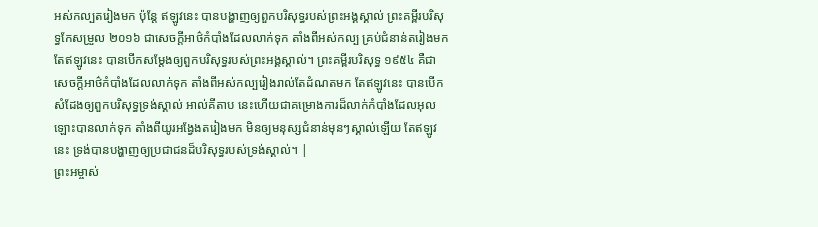អស់កល្បតរៀងមក ប៉ុន្ដែ ឥឡូវនេះ បានបង្ហាញឲ្យពួកបរិសុទ្ធរបស់ព្រះអង្គស្គាល់ ព្រះគម្ពីរបរិសុទ្ធកែសម្រួល ២០១៦ ជាសេចក្តីអាថ៌កំបាំងដែលលាក់ទុក តាំងពីអស់កល្ប គ្រប់ជំនាន់តរៀងមក តែឥឡូវនេះ បានបើកសម្ដែងឲ្យពួកបរិសុទ្ធរបស់ព្រះអង្គស្គាល់។ ព្រះគម្ពីរបរិសុទ្ធ ១៩៥៤ គឺជាសេចក្ដីអាថ៌កំបាំងដែលលាក់ទុក តាំងពីអស់កល្បរៀងរាល់តែដំណតមក តែឥឡូវនេះ បានបើកសំដែងឲ្យពួកបរិសុទ្ធទ្រង់ស្គាល់ អាល់គីតាប នេះហើយជាគម្រោងការដ៏លាក់កំបាំងដែលអុលឡោះបានលាក់ទុក តាំងពីយូរអង្វែងតរៀងមក មិនឲ្យមនុស្សជំនាន់មុនៗស្គាល់ឡើយ តែឥឡូវនេះ ទ្រង់បានបង្ហាញឲ្យប្រជាជនដ៏បរិសុទ្ធរបស់ទ្រង់ស្គាល់។ |
ព្រះអម្ចាស់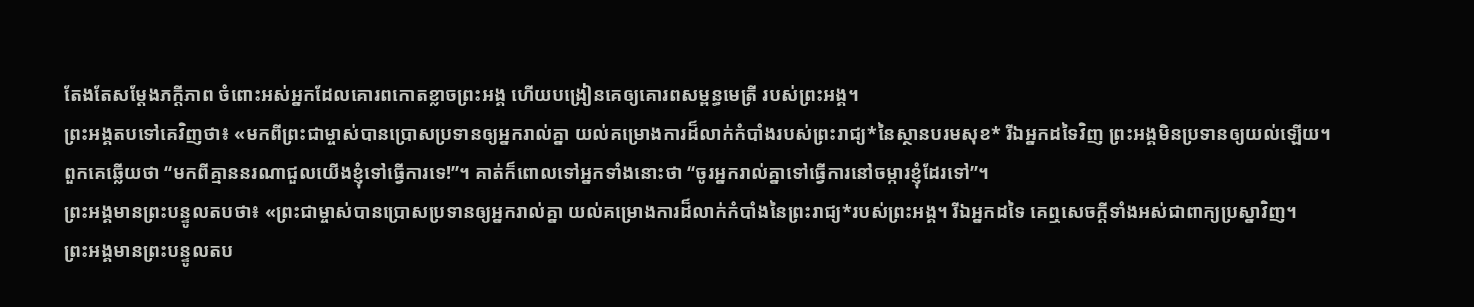តែងតែសម្តែងភក្ដីភាព ចំពោះអស់អ្នកដែលគោរពកោតខ្លាចព្រះអង្គ ហើយបង្រៀនគេឲ្យគោរពសម្ពន្ធមេត្រី របស់ព្រះអង្គ។
ព្រះអង្គតបទៅគេវិញថា៖ «មកពីព្រះជាម្ចាស់បានប្រោសប្រទានឲ្យអ្នករាល់គ្នា យល់គម្រោងការដ៏លាក់កំបាំងរបស់ព្រះរាជ្យ*នៃស្ថានបរមសុខ* រីឯអ្នកដទៃវិញ ព្រះអង្គមិនប្រទានឲ្យយល់ឡើយ។
ពួកគេឆ្លើយថា “មកពីគ្មាននរណាជួលយើងខ្ញុំទៅធ្វើការទេ!”។ គាត់ក៏ពោលទៅអ្នកទាំងនោះថា “ចូរអ្នករាល់គ្នាទៅធ្វើការនៅចម្ការខ្ញុំដែរទៅ”។
ព្រះអង្គមានព្រះបន្ទូលតបថា៖ «ព្រះជាម្ចាស់បានប្រោសប្រទានឲ្យអ្នករាល់គ្នា យល់គម្រោងការដ៏លាក់កំបាំងនៃព្រះរាជ្យ*របស់ព្រះអង្គ។ រីឯអ្នកដទៃ គេឮសេចក្ដីទាំងអស់ជាពាក្យប្រស្នាវិញ។
ព្រះអង្គមានព្រះបន្ទូលតប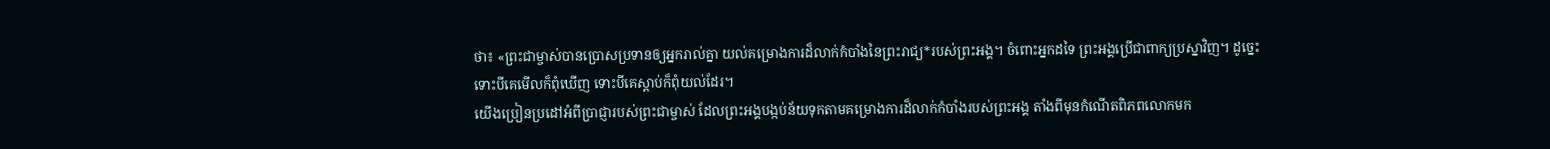ថា៖ «ព្រះជាម្ចាស់បានប្រោសប្រទានឲ្យអ្នករាល់គ្នា យល់គម្រោងការដ៏លាក់កំបាំងនៃព្រះរាជ្យ*របស់ព្រះអង្គ។ ចំពោះអ្នកដទៃ ព្រះអង្គប្រើជាពាក្យប្រស្នាវិញ។ ដូច្នេះ ទោះបីគេមើលក៏ពុំឃើញ ទោះបីគេស្ដាប់ក៏ពុំយល់ដែរ។
យើងប្រៀនប្រដៅអំពីប្រាជ្ញារបស់ព្រះជាម្ចាស់ ដែលព្រះអង្គបង្កប់ន័យទុកតាមគម្រោងការដ៏លាក់កំបាំងរបស់ព្រះអង្គ តាំងពីមុនកំណើតពិភពលោកមក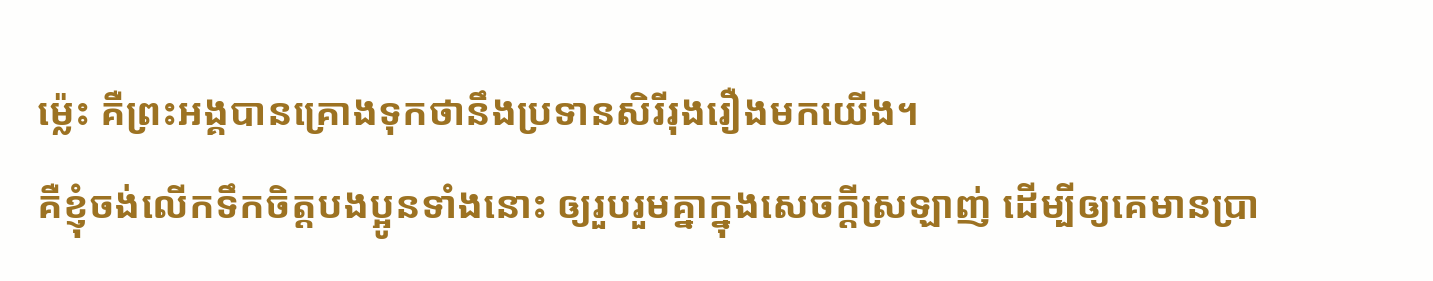ម៉្លេះ គឺព្រះអង្គបានគ្រោងទុកថានឹងប្រទានសិរីរុងរឿងមកយើង។
គឺខ្ញុំចង់លើកទឹកចិត្តបងប្អូនទាំងនោះ ឲ្យរួបរួមគ្នាក្នុងសេចក្ដីស្រឡាញ់ ដើម្បីឲ្យគេមានប្រា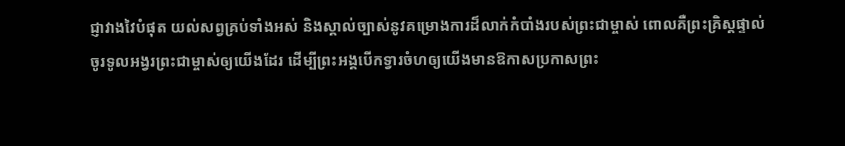ជ្ញាវាងវៃបំផុត យល់សព្វគ្រប់ទាំងអស់ និងស្គាល់ច្បាស់នូវគម្រោងការដ៏លាក់កំបាំងរបស់ព្រះជាម្ចាស់ ពោលគឺព្រះគ្រិស្តផ្ទាល់
ចូរទូលអង្វរព្រះជាម្ចាស់ឲ្យយើងដែរ ដើម្បីព្រះអង្គបើកទ្វារចំហឲ្យយើងមានឱកាសប្រកាសព្រះ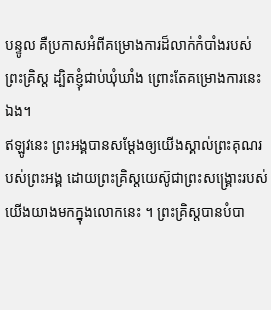បន្ទូល គឺប្រកាសអំពីគម្រោងការដ៏លាក់កំបាំងរបស់ព្រះគ្រិស្ត ដ្បិតខ្ញុំជាប់ឃុំឃាំង ព្រោះតែគម្រោងការនេះឯង។
ឥឡូវនេះ ព្រះអង្គបានសម្តែងឲ្យយើងស្គាល់ព្រះគុណរបស់ព្រះអង្គ ដោយព្រះគ្រិស្តយេស៊ូជាព្រះសង្គ្រោះរបស់យើងយាងមកក្នុងលោកនេះ ។ ព្រះគ្រិស្តបានបំបា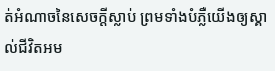ត់អំណាចនៃសេចក្ដីស្លាប់ ព្រមទាំងបំភ្លឺយើងឲ្យស្គាល់ជីវិតអម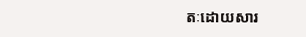តៈដោយសារ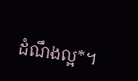ដំណឹងល្អ*។